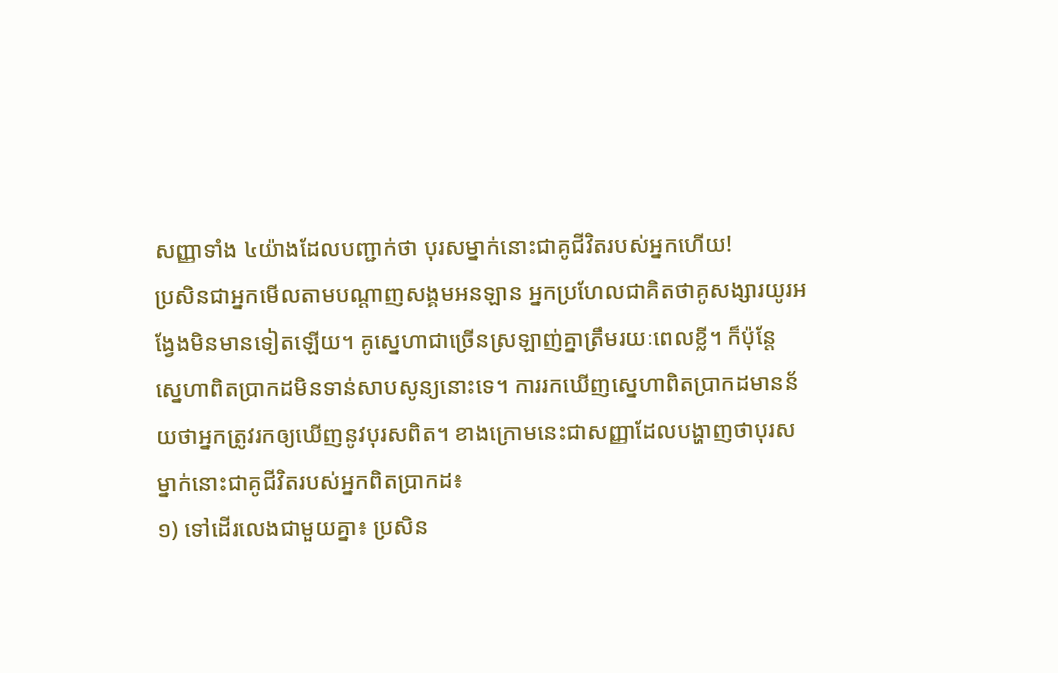សញ្ញាទាំង ៤យ៉ាងដែលបញ្ជាក់ថា បុរសម្នាក់នោះជាគូជីវិតរបស់អ្នកហើយ!
ប្រសិនជាអ្នកមើលតាមបណ្ដាញសង្គមអនឡាន អ្នកប្រហែលជាគិតថាគូសង្សារយូរអង្វែងមិនមានទៀតឡើយ។ គូស្នេហាជាច្រើនស្រឡាញ់គ្នាត្រឹមរយៈពេលខ្លី។ ក៏ប៉ុន្តែ ស្នេហាពិតប្រាកដមិនទាន់សាបសូន្យនោះទេ។ ការរកឃើញស្នេហាពិតប្រាកដមានន័យថាអ្នកត្រូវរកឲ្យឃើញនូវបុរសពិត។ ខាងក្រោមនេះជាសញ្ញាដែលបង្ហាញថាបុរសម្នាក់នោះជាគូជីវិតរបស់អ្នកពិតប្រាកដ៖
១) ទៅដើរលេងជាមួយគ្នា៖ ប្រសិន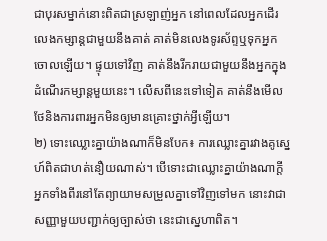ជាបុរសម្នាក់នោះពិតជាស្រឡាញ់អ្នក នៅពេលដែលអ្នកដើរលេងកម្សាន្តជាមួយនឹងគាត់ គាត់មិនលេងទូរស័ព្ទឬទុកអ្នកចោលឡើយ។ ផ្ទុយទៅវិញ គាត់នឹងរីករាយជាមួយនឹងអ្នកក្នុងដំណើរកម្សាន្តមួយនេះ។ លើសពីនេះទៅទៀត គាត់នឹងមើលថែនិងការពារអ្នកមិនឲ្យមានគ្រោះថ្នាក់អ្វីឡើយ។
២) ទោះឈ្លោះគ្នាយ៉ាងណាក៏មិនបែក៖ ការឈ្លោះគ្នារវាងគូស្នេហ៍ពិតជាហត់នឿយណាស់។ បើទោះជាឈ្លោះគ្នាយ៉ាងណាក្តី អ្នកទាំងពីរនៅតែព្យាយាមសម្រួលគ្នាទៅវិញទៅមក នោះវាជាសញ្ញាមួយបញ្ជាក់ឲ្យច្បាស់ថា នេះជាស្នេហាពិត។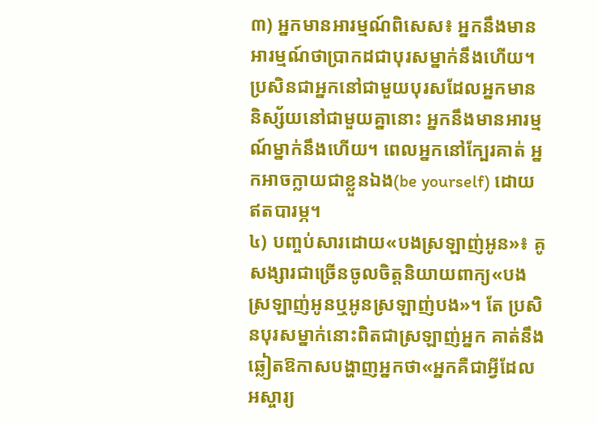៣) អ្នកមានអារម្មណ៍ពិសេស៖ អ្នកនឹងមានអារម្មណ៍ថាប្រាកដជាបុរសម្នាក់នឹងហើយ។ ប្រសិនជាអ្នកនៅជាមួយបុរសដែលអ្នកមាននិស្ស័យនៅជាមួយគ្នានោះ អ្នកនឹងមានអារម្មណ៍ម្នាក់នឹងហើយ។ ពេលអ្នកនៅក្បែរគាត់ អ្នកអាចក្លាយជាខ្លួនឯង(be yourself) ដោយឥតបារម្ភ។
៤) បញ្ចប់សារដោយ«បងស្រឡាញ់អូន»៖ គូសង្សារជាច្រើនចូលចិត្តនិយាយពាក្យ«បងស្រឡាញ់អូនឬអូនស្រឡាញ់បង»។ តែ ប្រសិនបុរសម្នាក់នោះពិតជាស្រឡាញ់អ្នក គាត់នឹងឆ្លៀតឱកាសបង្ហាញអ្នកថា«អ្នកគឺជាអ្វីដែលអស្ចារ្យ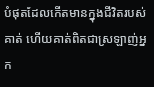បំផុតដែលកើតមានក្នុងជីវិតរបស់គាត់ ហើយគាត់ពិតជាស្រឡាញ់អ្នក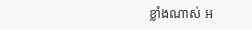ខ្លាំងណាស់ អ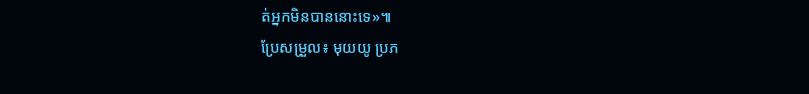ត់អ្នកមិនបាននោះទេ»៕
ប្រែសម្រួល៖ មុយយូ ប្រភ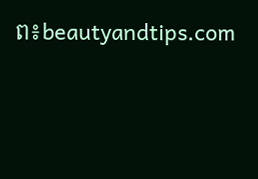ព៖beautyandtips.com